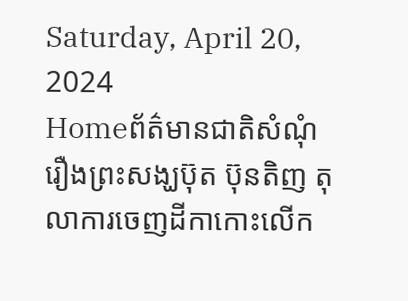Saturday, April 20, 2024
Homeព័ត៌មានជាតិសំណុំរឿងព្រះសង្ឃប៊ុត ប៊ុនតិញ តុលាការចេញដីកាកោះលើក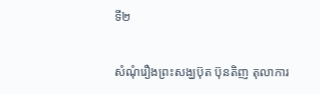ទី២

សំណុំរឿងព្រះសង្ឃប៊ុត ប៊ុនតិញ តុលាការ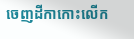ចេញដីកាកោះលើក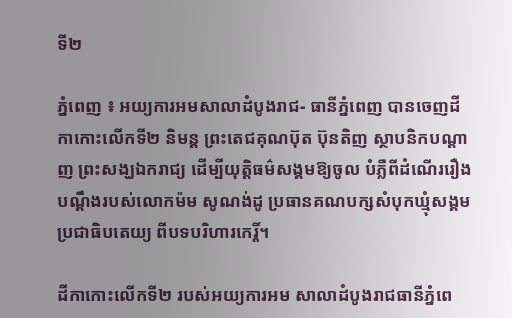ទី២

ភ្នំពេញ ៖ អយ្យការអមសាលាដំបូងរាជ- ធានីភ្នំពេញ បានចេញដីកាកោះលើកទី២ និមន្ត ព្រះតេជគុណប៊ុត ប៊ុនតិញ ស្ថាបនិកបណ្តាញ ព្រះសង្ឃឯករាជ្យ ដើម្បីយុត្តិធម៌សង្គមឱ្យចូល បំភ្លឺពីដំណើររឿងបណ្តឹងរបស់លោកម៉ម សូណង់ដូ ប្រធានគណបក្សសំបុកឃ្មុំសង្គមប្រជាធិបតេយ្យ ពីបទបរិហារកេរ្តិ៍។

ដីកាកោះលើកទី២ របស់អយ្យការអម សាលាដំបូងរាជធានីភ្នំពេ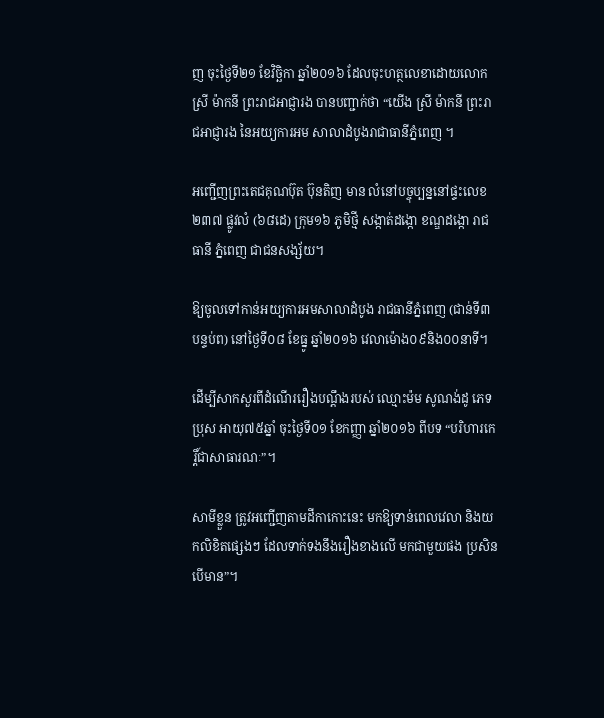ញ ចុះថ្ងៃទី២១ ខែវិច្ឆិកា ឆ្នាំ២០១៦ ដែលចុះហត្ថលេខាដោយលោកស្រី ម៉ាកនី ព្រះរាជអាជ្ញារង បានបញ្ជាក់ថា “យើង ស្រី ម៉ាកនី ព្រះរាជអាជ្ញារង នៃអយ្យការអម សាលាដំបូងរាជាធានីភ្នំពេញ ។

អញ្ជើញព្រះតេជគុណប៊ុត ប៊ុនតិញ មាន លំនៅបច្ចុប្បន្ននៅផ្ទះលេខ២៣៧ ផ្លូវលំ (៦៨ដេ) ក្រុម១៦ ភូមិថ្មី សង្កាត់ដង្កោ ខណ្ឌដង្កោ រាជធានី ភ្នំពេញ ជាជនសង្ស័យ។

ឱ្យចូលទៅកាន់អយ្យការអមសាលាដំបូង រាជធានីភ្នំពេញ (ជាន់ទី៣ បន្ទប់ព) នៅថ្ងៃទី០៨ ខែធ្នូ ឆ្នាំ២០១៦ វេលាម៉ោង០៩និង០០នាទី។

ដើម្បីសាកសួរពីដំណើររឿងបណ្តឹងរបស់ ឈ្មោះម៉ម សូណង់ដូ ភេទប្រុស អាយុ៧៥ឆ្នាំ ចុះថ្ងៃទី០១ ខែកញ្ញា ឆ្នាំ២០១៦ ពីបទ “បរិហារកេរ្តិ៍ជាសាធារណៈ”។

សាមីខ្លួន ត្រូវអញ្ជើញតាមដីកាកោះនេះ មកឱ្យទាន់ពេលវេលា និងយកលិខិតផ្សេងៗ ដែលទាក់ទងនឹងរឿងខាងលើ មកជាមួយផង ប្រសិនបើមាន”។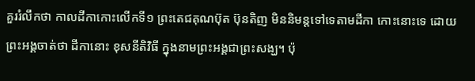គួររំលឹកថា កាលដីកាកោះលើកទី១ ព្រះតេជគុណប៊ុត ប៊ុនតិញ មិននិមន្តទៅទេតាមដីកា កោះនោះទេ ដោយព្រះអង្គចាត់ថា ដីកានោះ ខុសនីតិវិធី ក្នុងនាមព្រះអង្គជាព្រះសង្ឃ។ ប៉ុ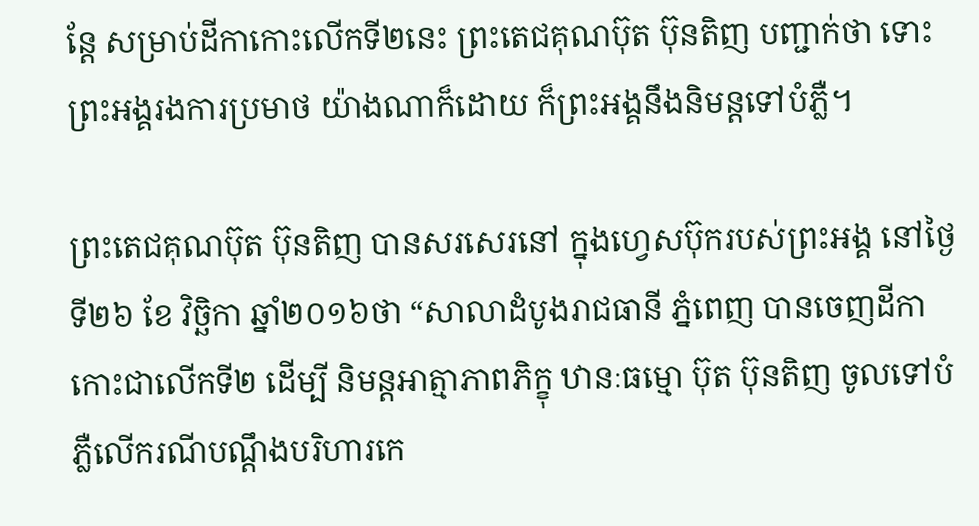ន្តែ សម្រាប់ដីកាកោះលើកទី២នេះ ព្រះតេជគុណប៊ុត ប៊ុនតិញ បញ្ជាក់ថា ទោះព្រះអង្គរងការប្រមាថ យ៉ាងណាក៏ដោយ ក៏ព្រះអង្គនឹងនិមន្តទៅបំភ្លឺ។

ព្រះតេជគុណប៊ុត ប៊ុនតិញ បានសរសេរនៅ ក្នុងហ្វេសប៊ុករបស់ព្រះអង្គ នៅថ្ងៃទី២៦ ខែ វិច្ឆិកា ឆ្នាំ២០១៦ថា “សាលាដំបូងរាជធានី ភ្នំពេញ បានចេញដីកាកោះជាលើកទី២ ដើម្បី និមន្តអាត្មាភាពភិក្ខុ ឋានៈធម្មោ ប៊ុត ប៊ុនតិញ ចូលទៅបំភ្លឺលើករណីបណ្តឹងបរិហារកេ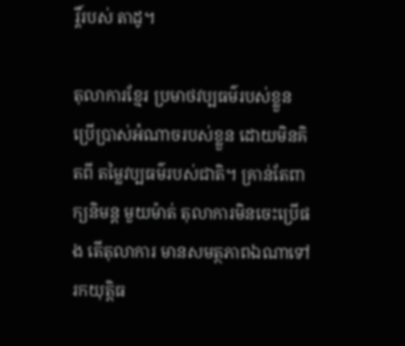រ្តិ៍របស់ តាដូ។

តុលាការខ្មែរ ប្រមាថវប្បធម៌របស់ខ្លួន ប្រើប្រាស់អំណាចរបស់ខ្លួន ដោយមិនគិតពី តម្លៃវប្បធម៌របស់ជាតិ។ គ្រាន់តែពាក្យនិមន្ត មួយម៉ាត់ តុលាការមិនចេះប្រើផង តើតុលាការ មានសមត្ថភាពឯណាទៅរកយុត្តិធ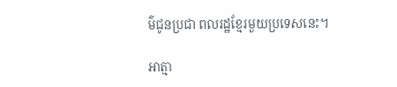ម៌ជូនប្រជា ពលរដ្ឋខ្មែរមួយប្រទេសនេះ។

អាត្មា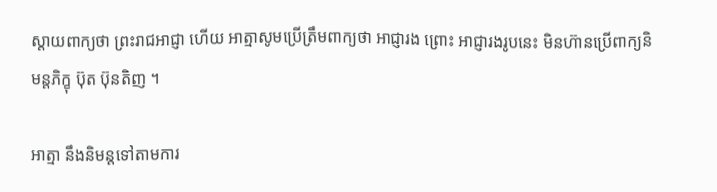ស្តាយពាក្យថា ព្រះរាជអាជ្ញា ហើយ អាត្មាសូមប្រើត្រឹមពាក្យថា អាជ្ញារង ព្រោះ អាជ្ញារងរូបនេះ មិនហ៊ានប្រើពាក្យនិមន្តភិក្ខុ ប៊ុត ប៊ុនតិញ ។

អាត្មា នឹងនិមន្តទៅតាមការ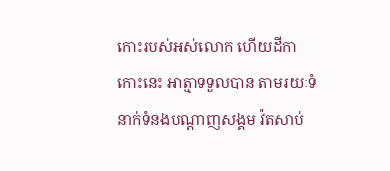កោះរបស់អស់លោក ហើយដីកាកោះនេះ អាត្មាទទួលបាន តាមរយៈទំនាក់ទំនងបណ្តាញសង្គម វ៉តសាប់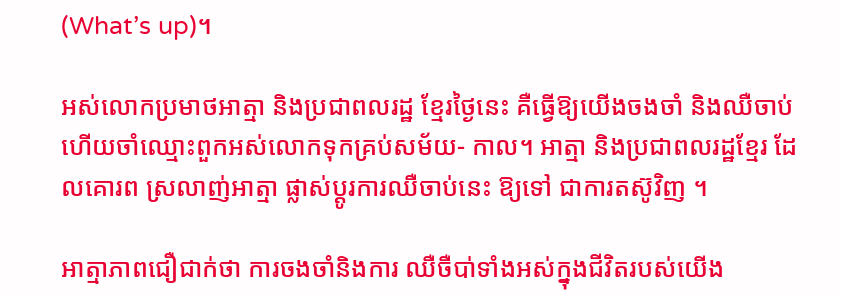(What’s up)។

អស់លោកប្រមាថអាត្មា និងប្រជាពលរដ្ឋ ខ្មែរថ្ងៃនេះ គឺធ្វើឱ្យយើងចងចាំ និងឈឺចាប់ ហើយចាំឈ្មោះពួកអស់លោកទុកគ្រប់សម័យ- កាល។ អាត្មា និងប្រជាពលរដ្ឋខ្មែរ ដែលគោរព ស្រលាញ់អាត្មា ផ្លាស់ប្តូរការឈឺចាប់នេះ ឱ្យទៅ ជាការតស៊ូវិញ ។

អាត្មាភាពជឿជាក់ថា ការចងចាំនិងការ ឈឺចឺបា់ទាំងអស់ក្នុងជីវិតរបស់យើង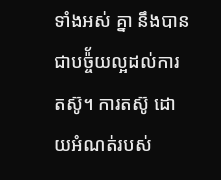ទាំងអស់ គ្នា នឹងបានជាបច៉្ច័យល្អដល់ការតស៊ូ។ ការតស៊ូ ដោយអំណត់របស់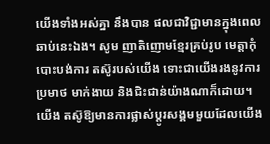យើងទាំងអស់គ្នា នឹងបាន ផលជាវិជ្ជាមានក្នុងពេលឆាប់នេះឯង។ សូម ញាតិញោមខ្មែរគ្រប់រូប មេត្តាកុំបោះបង់ការ តស៊ូរបស់យើង ទោះជាយើងរងនូវការប្រមាថ មាក់ងាយ និងជិះជាន់យ៉ាងណាក៏ដោយ។ យើង តស៊ូឱ្យមានការផ្លាស់ប្តូរសង្គមមួយដែលយើង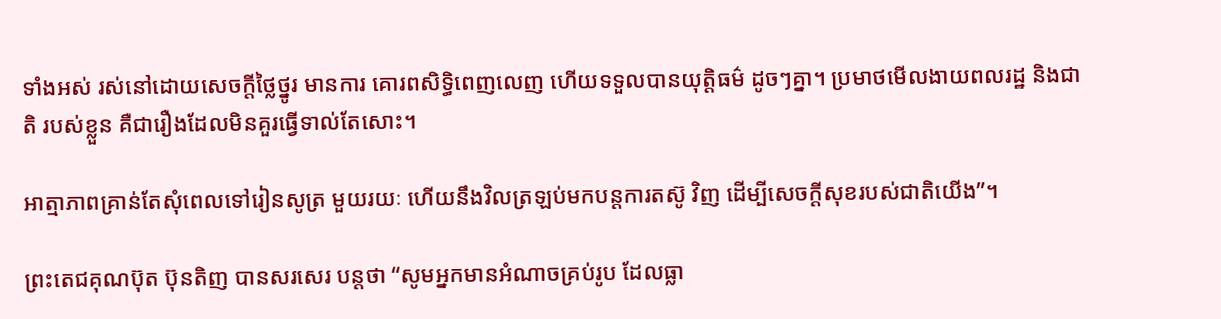ទាំងអស់ រស់នៅដោយសេចក្តីថ្លៃថ្នូរ មានការ គោរពសិទ្ធិពេញលេញ ហើយទទួលបានយុត្តិធម៌ ដូចៗគ្នា។ ប្រមាថមើលងាយពលរដ្ឋ និងជាតិ របស់ខ្លួន គឺជារឿងដែលមិនគួរធ្វើទាល់តែសោះ។

អាត្មាភាពគ្រាន់តែសុំពេលទៅរៀនសូត្រ មួយរយៈ ហើយនឹងវិលត្រឡប់មកបន្តការតស៊ូ វិញ ដើម្បីសេចក្តីសុខរបស់ជាតិយើង”។

ព្រះតេជគុណប៊ុត ប៊ុនតិញ បានសរសេរ បន្តថា “សូមអ្នកមានអំណាចគ្រប់រូប ដែលធ្លា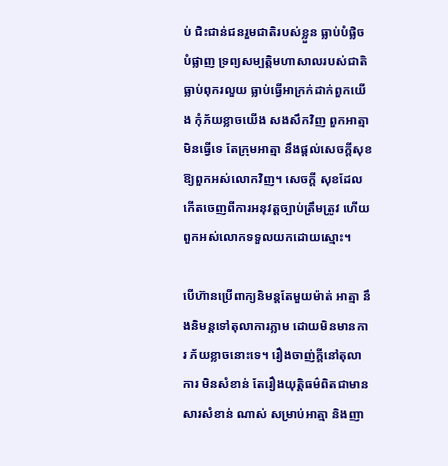ប់ ជិះជាន់ជនរួមជាតិរបស់ខ្លួន ធ្លាប់បំផ្លិចបំផ្លាញ ទ្រព្យសម្បត្តិមហាសាលរបស់ជាតិ ធ្លាប់ពុករលួយ ធ្លាប់ធ្វើអាក្រក់ដាក់ពួកយើង កុំភ័យខ្លាចយើង សងសឹកវិញ ពួកអាត្មាមិនធ្វើទេ តែក្រុមអាត្មា នឹងផ្តល់សេចក្តីសុខឱ្យពួកអស់លោកវិញ។ សេចក្តី សុខដែលកើតចេញពីការអនុវត្តច្បាប់ត្រឹមត្រូវ ហើយពួកអស់លោកទទួលយកដោយស្មោះ។

បើហ៊ានប្រើពាក្យនិមន្តតែមួយម៉ាត់ អាត្មា នឹងនិមន្តទៅតុលាការភ្លាម ដោយមិនមានការ ភ័យខ្លាចនោះទេ។ រឿងចាញ់ក្តីនៅតុលាការ មិនសំខាន់ តែរឿងយុត្តិធម៌ពិតជាមានសារសំខាន់ ណាស់ សម្រាប់អាត្មា និងញា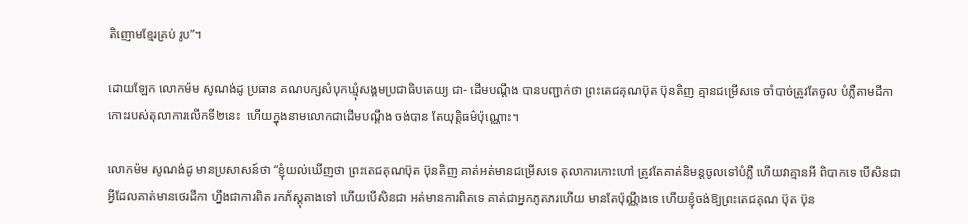តិញោមខ្មែរគ្រប់ រូប”។

ដោយឡែក លោកម៉ម សូណង់ដូ ប្រធាន គណបក្សសំបុកឃ្មុំសង្គមប្រជាធិបតេយ្យ ជា- ដើមបណ្តឹង បានបញ្ជាក់ថា ព្រះតេជគុណប៊ុត ប៊ុនតិញ គ្មានជម្រើសទេ ចាំបាច់ត្រូវតែចូល បំភ្លឺតាមដីកាកោះរបស់តុលាការលើកទី២នេះ  ហើយក្នុងនាមលោកជាដើមបណ្តឹង ចង់បាន តែយុត្តិធម៌ប៉ុណ្ណោះ។

លោកម៉ម សូណង់ដូ មានប្រសាសន៍ថា “ខ្ញុំយល់ឃើញថា ព្រះតេជគុណប៊ុត ប៊ុនតិញ គាត់អត់មានជម្រើសទេ តុលាការកោះហៅ ត្រូវតែគាត់និមន្តចូលទៅបំភ្លឺ ហើយវាគ្មានអី ពិបាកទេ បើសិនជាអ្វីដែលគាត់មានថេរដីកា ហ្នឹងជាការពិត រកភ័ស្តុតាងទៅ ហើយបើសិនជា អត់មានការពិតទេ គាត់ជាអ្នកភូតភរហើយ មានតែប៉ុណ្ណឹងទេ ហើយខ្ញុំចង់ឱ្យព្រះតេជគុណ ប៊ុត ប៊ុន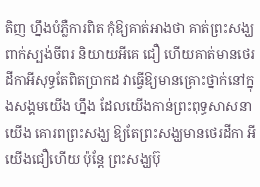តិញ ហ្នឹងបំភ្លឺការពិត កុំឱ្យគាត់អាងថា គាត់ព្រះសង្ឃ ពាក់ស្បង់ចីពរ និយាយអីគេ ជឿ ហើយគាត់មានថេរដីកាអីសុទ្ធតែពិតប្រាកដ វាធ្វើឱ្យមានគ្រោះថ្នាក់នៅក្នុងសង្គមយើង ហ្នឹង ដែលយើងកាន់ព្រះពុទ្ធសាសនា យើង គោរពព្រះសង្ឃ ឱ្យតែព្រះសង្ឃមានថេរដីកា អី យើងជឿហើយ ប៉ុន្តែ ព្រះសង្ឃប៊ុ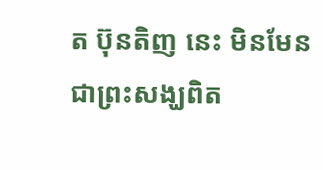ត ប៊ុនតិញ នេះ មិនមែនជាព្រះសង្ឃពិត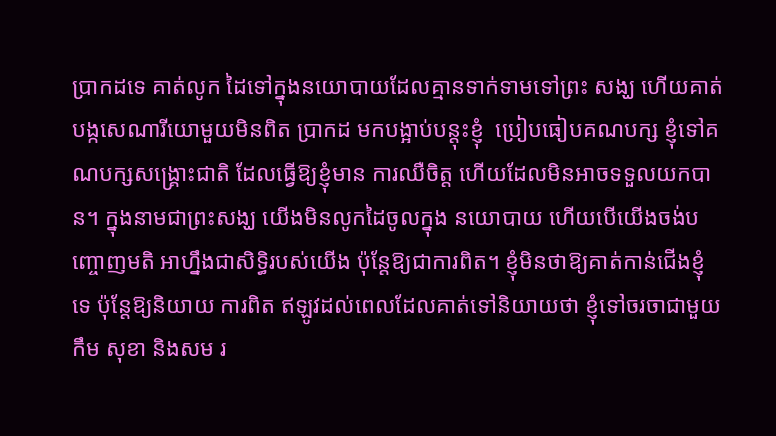ប្រាកដទេ គាត់លូក ដៃទៅក្នុងនយោបាយដែលគ្មានទាក់ទាមទៅព្រះ សង្ឃ ហើយគាត់បង្កសេណារីយោមួយមិនពិត ប្រាកដ មកបង្អាប់បន្តុះខ្ញុំ  ប្រៀបធៀបគណបក្ស ខ្ញុំទៅគណបក្សសង្គ្រោះជាតិ ដែលធ្វើឱ្យខ្ញុំមាន ការឈឺចិត្ត ហើយដែលមិនអាចទទួលយកបាន។ ក្នុងនាមជាព្រះសង្ឃ យើងមិនលូកដៃចូលក្នុង នយោបាយ ហើយបើយើងចង់បញ្ចោញមតិ អាហ្នឹងជាសិទ្ធិរបស់យើង ប៉ុន្តែឱ្យជាការពិត។ ខ្ញុំមិនថាឱ្យគាត់កាន់ជើងខ្ញុំទេ ប៉ុន្តែឱ្យនិយាយ ការពិត ឥឡូវដល់ពេលដែលគាត់ទៅនិយាយថា ខ្ញុំទៅចរចាជាមួយកឹម សុខា និងសម រ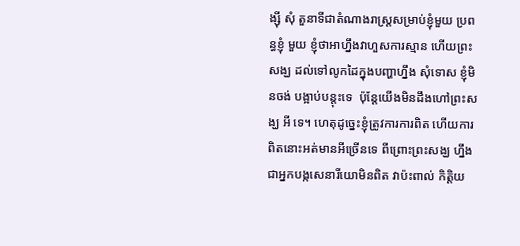ង្ស៊ី សុំ តួនាទីជាតំណាងរាស្ត្រសម្រាប់ខ្ញុំមួយ ប្រពន្ធខ្ញុំ មួយ ខ្ញុំថាអាហ្នឹងវាហួសការស្មាន ហើយព្រះសង្ឃ ដល់ទៅលូកដៃក្នុងបញ្ហាហ្នឹង សុំទោស ខ្ញុំមិនចង់ បង្អាប់បន្តុះទេ  ប៉ុន្តែយើងមិនដឹងហៅព្រះសង្ឃ អី ទេ។ ហេតុដូច្នេះខ្ញុំត្រូវការការពិត ហើយការ ពិតនោះអត់មានអីច្រើនទេ ពីព្រោះព្រះសង្ឃ ហ្នឹងជាអ្នកបង្កសេនារីយោមិនពិត វាប៉ះពាល់ កិត្តិយ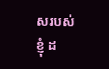សរបស់ខ្ញុំ ដ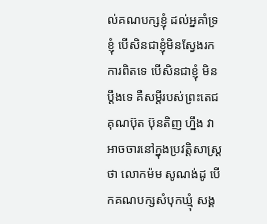ល់គណបក្សខ្ញុំ ដល់អ្នគាំទ្រខ្ញុំ បើសិនជាខ្ញុំមិនស្វែងរកការពិតទេ បើសិនជាខ្ញុំ មិនប្តឹងទេ គឺសម្តីរបស់ព្រះតេជគុណប៊ុត ប៊ុនតិញ ហ្នឹង វាអាចចារនៅក្នុងប្រវត្តិសាស្ត្រថា លោកម៉ម សូណង់ដូ បើកគណបក្សសំបុកឃ្មុំ សង្គ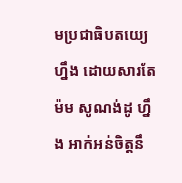មប្រជាធិបតយ្យេហ្នឹង ដោយសារតែម៉ម សូណង់ដូ ហ្នឹង អាក់អន់ចិត្តនឹ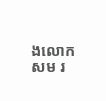ងលោកសម រ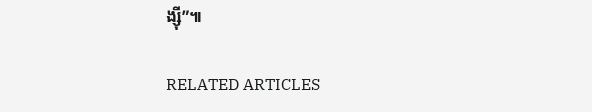ង្ស៊ី”៕

RELATED ARTICLES